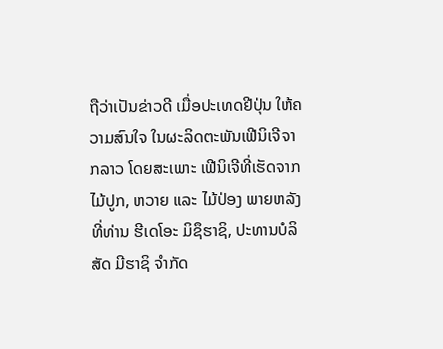ຖືວ່າເປັນຂ່າວດີ ເມື່ອປະເທດຢີປຸ່ນ ໃຫ້ຄວາມສົນໃຈ ໃນຜະລິດຕະພັນເຟີນິເຈີຈາກລາວ ໂດຍສະເພາະ ເຟີນິເຈີທີ່ເຮັດຈາກໄມ້ປູກ, ຫວາຍ ແລະ ໄມ້ປ່ອງ ພາຍຫລັງ ທີ່ທ່ານ ຮີເດໂອະ ມິຊຶຮາຊິ, ປະທານບໍລິສັດ ມີຮາຊິ ຈໍາກັດ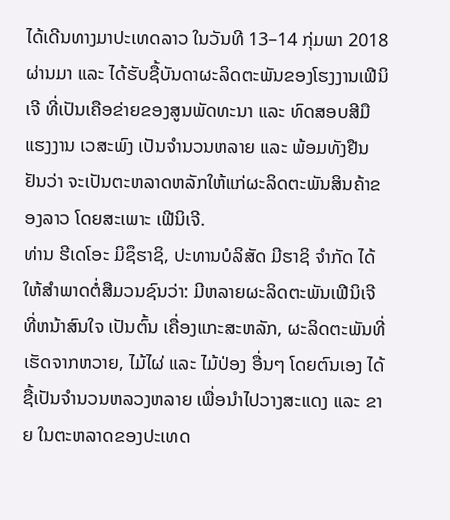ໄດ້ເດີນທາງມາປະເທດລາວ ໃນວັນທີ 13–14 ກຸ່ມພາ 2018 ຜ່ານມາ ແລະ ໄດ້ຮັບຊື້ບັນດາຜະລິດຕະພັນຂອງໂຮງງານເຟີນິເຈີ ທີ່ເປັນເຄືອຂ່າຍຂອງສູນພັດທະນາ ແລະ ທົດສອບສີມືແຮງງານ ເວສະພົງ ເປັນຈຳນວນຫລາຍ ແລະ ພ້ອມທັງຢືນຢັນວ່າ ຈະເປັນຕະຫລາດຫລັກໃຫ້ແກ່ຜະລິດຕະພັນສິນຄ້າຂອງລາວ ໂດຍສະເພາະ ເຟີນິເຈີ.
ທ່ານ ຮີເດໂອະ ມິຊຶຮາຊິ, ປະທານບໍລິສັດ ມີຮາຊິ ຈໍາກັດ ໄດ້ໃຫ້ສໍາພາດຕໍ່ສືມວນຊົນວ່າ: ມີຫລາຍຜະລິດຕະພັນເຟີນິເຈີ ທີ່ຫນ້າສົນໃຈ ເປັນຕົ້ນ ເຄື່ອງແກະສະຫລັກ, ຜະລິດຕະພັນທີ່ເຮັດຈາກຫວາຍ, ໄມ້ໄຜ່ ແລະ ໄມ້ປ່ອງ ອື່ນໆ ໂດຍຕົນເອງ ໄດ້ຊື້ເປັນຈຳນວນຫລວງຫລາຍ ເພື່ອນຳໄປວາງສະແດງ ແລະ ຂາຍ ໃນຕະຫລາດຂອງປະເທດ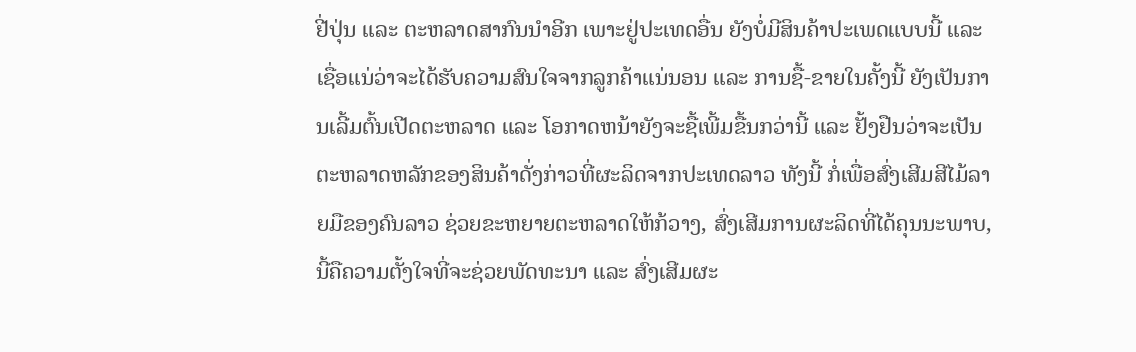ຢີ່ປຸ່ນ ແລະ ຕະຫລາດສາກົນນຳອີກ ເພາະຢູ່ປະເທດອື່ນ ຍັງບໍ່ມີສິນຄ້າປະເພດແບບນີ້ ແລະ ເຊື່ອແນ່ວ່າຈະໄດ້ຮັບຄວາມສົນໃຈຈາກລູກຄ້າແນ່ນອນ ແລະ ການຊື້-ຂາຍໃນຄັ້ງນີ້ ຍັງເປັນການເລີ້ມຕົ້ນເປີດຕະຫລາດ ແລະ ໂອກາດຫນ້າຍັງຈະຊື້ເພີ້ມຂື້ນກວ່ານີ້ ແລະ ຢັ້ງຢືນວ່າຈະເປັນຕະຫລາດຫລັກຂອງສິນຄ້າດັ່ງກ່າວທີ່ຜະລິດຈາກປະເທດລາວ ທັງນີ້ ກໍ່ເພື່ອສົ່ງເສີມສີໄມ້ລາຍມືຂອງຄົນລາວ ຊ່ວຍຂະຫຍາຍຕະຫລາດໃຫ້ກ້ວາງ, ສົ່ງເສີມການຜະລິດທີ່ໄດ້ຄຸນນະພາບ, ນີ້ຄືຄວາມຕັ້ງໃຈທີ່ຈະຊ່ວຍພັດທະນາ ແລະ ສົ່ງເສີມຜະ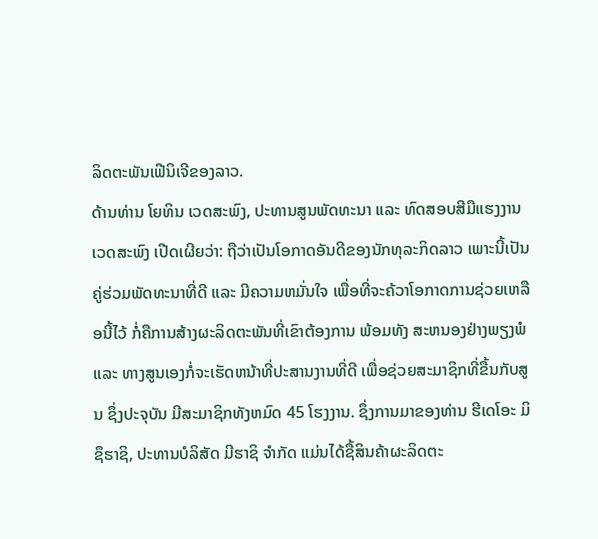ລິດຕະພັນເຟີນິເຈີຂອງລາວ.
ດ້ານທ່ານ ໂຍທິນ ເວດສະພົງ, ປະທານສູນພັດທະນາ ແລະ ທົດສອບສີມືແຮງງານເວດສະພົງ ເປີດເຜີຍວ່າ: ຖືວ່າເປັນໂອກາດອັນດີຂອງນັກທຸລະກິດລາວ ເພາະນີ້ເປັນຄູ່ຮ່ວມພັດທະນາທີ່ດີ ແລະ ມີຄວາມຫມັ່ນໃຈ ເພື່ອທີ່ຈະຄ້ວາໂອກາດການຊ່ວຍເຫລືອນີ້ໄວ້ ກໍ່ຄືການສ້າງຜະລິດຕະພັນທີ່ເຂົາຕ້ອງການ ພ້ອມທັງ ສະຫນອງຢ່າງພຽງພໍ ແລະ ທາງສູນເອງກໍ່ຈະເຮັດຫນ້າທີ່ປະສານງານທີ່ດີ ເພື່ອຊ່ວຍສະມາຊິກທີ່ຂື້ນກັບສູນ ຊຶ່ງປະຈຸບັນ ມີສະມາຊິກທັງຫມົດ 45 ໂຮງງານ. ຊຶ່ງການມາຂອງທ່ານ ຮີເດໂອະ ມິຊຶຮາຊິ, ປະທານບໍລິສັດ ມີຮາຊິ ຈໍາກັດ ແມ່ນໄດ້ຊື້ສິນຄ້າຜະລິດຕະ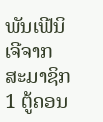ພັນເຟີນິເຈີຈາກສະມາຊິກ 1 ຕູ້ຄອນ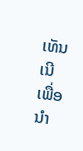ເທັນເນີ ເພື່ອນຳ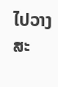ໄປວາງສະ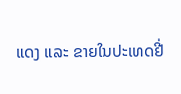ແດງ ແລະ ຂາຍໃນປະເທດຢີ່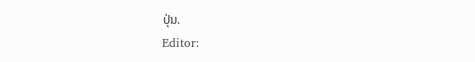ປຸ່ນ.
Editor: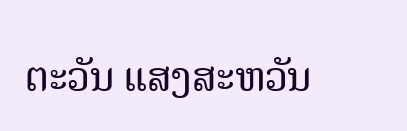ຕະວັນ ແສງສະຫວັນ